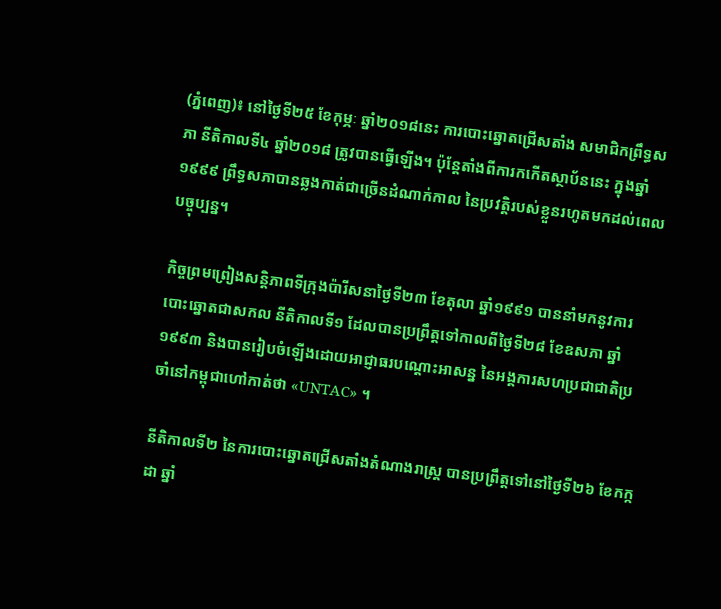(ភ្នំពេញ)៖ នៅថ្ងៃទី២៥ ខែកុម្ភៈ ឆ្នាំ២០១៨នេះ ការបោះឆ្នោតជ្រើសតាំង សមាជិកព្រឹទ្ធសភា នីតិកាលទី៤ ឆ្នាំ២០១៨ ត្រូវបានធ្វើឡើង។ ប៉ុន្តែតាំងពីការកកើតស្ថាប័ននេះ ក្នុងឆ្នាំ១៩៩៩ ព្រឹទ្ធសភាបានឆ្លងកាត់ជាច្រើនដំណាក់កាល នៃប្រវត្តិរបស់ខ្លួនរហូតមកដល់ពេលបច្ចុប្បន្ន។

កិច្ចព្រមព្រៀងសន្តិភាពទីក្រុងប៉ារីសនាថ្ងៃទី២៣ ខែតុលា ឆ្នាំ១៩៩១ បាននាំមកនូវការបោះឆ្នោតជាសកល នីតិកាលទី១ ដែលបានប្រព្រឹត្តទៅកាលពីថ្ងៃទី២៨ ខែឧសភា ឆ្នាំ១៩៩៣ និងបានរៀបចំឡើងដោយអាជ្ញាធរបណ្តោះអាសន្ន នៃអង្គការសហប្រជាជាតិប្រចាំនៅកម្ពុជាហៅកាត់ថា «UNTAC» ។

នីតិកាលទី២ នៃការបោះឆ្នោតជ្រើសតាំងតំណាងរាស្ត្រ បានប្រព្រឹត្តទៅនៅថ្ងៃទី២៦ ខែកក្កដា ឆ្នាំ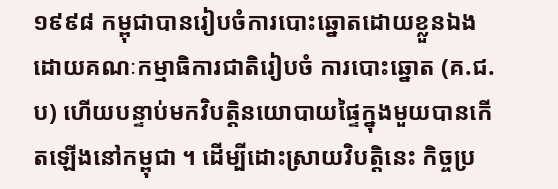១៩៩៨ កម្ពុជាបានរៀបចំការបោះឆ្នោតដោយខ្លួនឯង ដោយគណៈកម្មាធិការជាតិរៀបចំ ការបោះឆ្នោត (គ.ជ.ប) ហើយបន្ទាប់មកវិបត្តិនយោបាយផ្ទៃក្នុងមួយបានកើតឡើងនៅកម្ពុជា ។ ដើម្បីដោះស្រាយវិបត្តិនេះ កិច្ចប្រ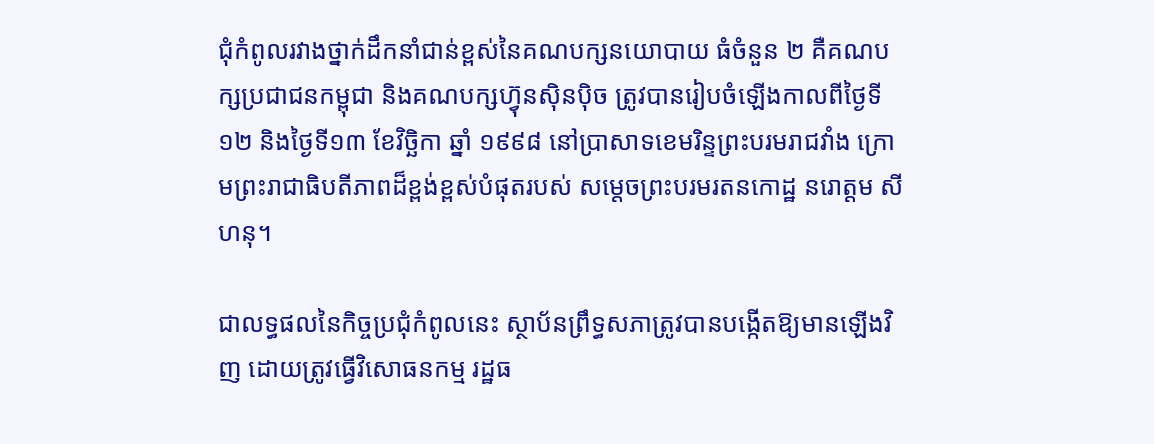ជុំកំពូលរវាងថ្នាក់ដឹកនាំជាន់ខ្ពស់នៃគណបក្សនយោបាយ ធំចំនួន ២ គឺគណបក្សប្រជាជនកម្ពុជា និងគណបក្សហ៊្វុនស៊ិនប៉ិច ត្រូវបានរៀបចំឡើងកាលពីថ្ងៃទី១២ និងថ្ងៃទី១៣ ខែវិច្ឆិកា ឆ្នាំ ១៩៩៨ នៅប្រាសាទខេមរិន្ទព្រះបរមរាជវាំង ក្រោមព្រះរាជាធិបតីភាពដ៏ខ្ពង់ខ្ពស់បំផុតរបស់ សម្តេចព្រះបរមរតនកោដ្ឋ នរោត្តម សីហនុ។

ជាលទ្ធផលនៃកិច្ចប្រជុំកំពូលនេះ ស្ថាប័នព្រឹទ្ធសភាត្រូវបានបង្កើតឱ្យមានឡើងវិញ ដោយត្រូវធ្វើវិសោធនកម្ម រដ្ឋធ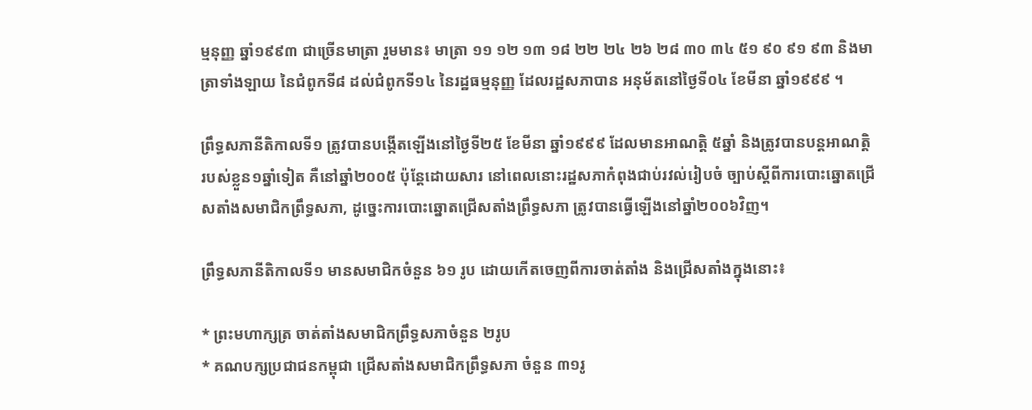ម្មនុញ្ញ ឆ្នាំ១៩៩៣ ជាច្រើនមាត្រា រួមមាន៖ មាត្រា ១១ ១២ ១៣ ១៨ ២២ ២៤ ២៦ ២៨ ៣០ ៣៤ ៥១ ៩០ ៩១ ៩៣ និងមាត្រាទាំងឡាយ នៃជំពូកទី៨ ដល់ជំពូកទី១៤ នៃរដ្ឋធម្មនុញ្ញ ដែលរដ្ឋសភាបាន អនុម័តនៅថ្ងៃទី០៤ ខែមីនា ឆ្នាំ១៩៩៩ ។

ព្រឹទ្ធសភានីតិកាលទី១ ត្រូវបានបង្កើតឡើងនៅថ្ងៃទី២៥ ខែមីនា ឆ្នាំ១៩៩៩ ដែលមានអាណត្តិ ៥ឆ្នាំ និងត្រូវបានបន្តអាណត្តិរបស់ខ្លួន១ឆ្នាំទៀត គឺនៅឆ្នាំ២០០៥ ប៉ុន្តែដោយសារ នៅពេលនោះរដ្ឋសភាកំពុងជាប់រវល់រៀបចំ ច្បាប់ស្តីពីការបោះឆ្នោតជ្រើសតាំងសមាជិកព្រឹទ្ធសភា, ដូច្នេះការបោះឆ្នោតជ្រើសតាំងព្រឹទ្ធសភា ត្រូវបានធ្វើឡើងនៅឆ្នាំ២០០៦វិញ។

ព្រឹទ្ធសភានីតិកាលទី១ មានសមាជិកចំនួន ៦១ រូប ដោយកើតចេញពីការចាត់តាំង និងជ្រើសតាំងក្នុងនោះ៖

* ព្រះមហាក្សត្រ ចាត់តាំងសមាជិកព្រឹទ្ធសភាចំនួន ២រូប
* គណបក្សប្រជាជនកម្ពុជា ជ្រើសតាំងសមាជិកព្រឹទ្ធសភា ចំនួន ៣១រូ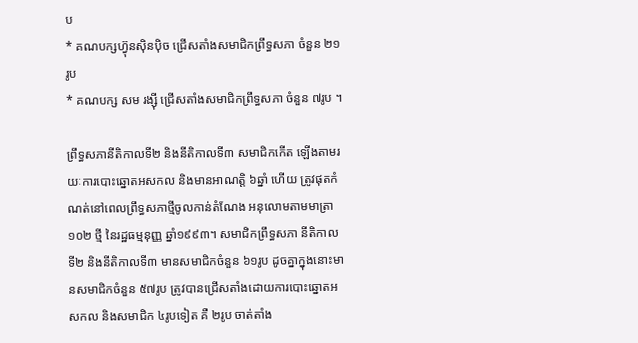ប
* គណបក្សហ៊្វុនស៊ិនប៉ិច ជ្រើសតាំងសមាជិកព្រឹទ្ធសភា ចំនួន ២១រូប
* គណបក្ស សម រង្ស៊ី ជ្រើសតាំងសមាជិកព្រឹទ្ធសភា ចំនួន ៧រូប ។

ព្រឹទ្ធសភានីតិកាលទី២ និងនីតិកាលទី៣ សមាជិកកើត ឡើងតាមរយៈការបោះឆ្នោតអសកល និងមានអាណតិ្ត ៦ឆ្នាំ ហើយ ត្រូវផុតកំណត់នៅពេលព្រឹទ្ធសភាថ្មីចូលកាន់តំណែង អនុលោមតាមមាត្រា ១០២ ថ្មី នៃរដ្ឋធម្មនុញ្ញ ឆ្នាំ១៩៩៣។ សមាជិកព្រឹទ្ធសភា នីតិកាលទី២ និងនីតិកាលទី៣ មានសមាជិកចំនួន ៦១រូប ដូចគ្នាក្នុងនោះមានសមាជិកចំនួន ៥៧រូប ត្រូវបានជ្រើសតាំងដោយការបោះឆ្នោតអសកល និងសមាជិក ៤រូបទៀត គឺ ២រូប ចាត់តាំង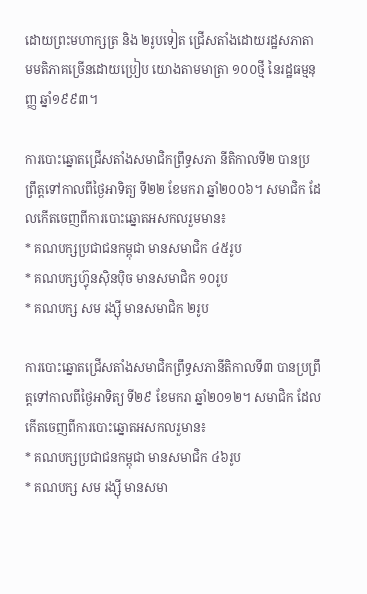ដោយព្រះមហាក្សត្រ និង ២រូបទៀត ជ្រើសតាំងដោយរដ្ឋសភាតាមមតិភាគច្រើនដោយប្រៀប យោងតាមមាត្រា ១០០ថ្មី នៃរដ្ឋធម្មនុញ្ញ ឆ្នាំ១៩៩៣។

ការបោះឆ្នោតជ្រើសតាំងសមាជិកព្រឹទ្ធសភា នីតិកាលទី២ បានប្រព្រឹត្តទៅកាលពីថ្ងៃអាទិត្យ ទី២២ ខែមករា ឆ្នាំ២០០៦។ សមាជិក ដែលកើតចេញពីការបោះឆ្នោតអសកលរួមមាន៖
* គណបក្សប្រជាជនកម្ពុជា មានសមាជិក ៤៥រូប
* គណបក្សហ៊្វុនស៊ិនប៉ិច មានសមាជិក ១០រូប
* គណបក្ស សម រង្ស៊ី មានសមាជិក ២រូប

ការបោះឆ្នោតជ្រើសតាំងសមាជិកព្រឹទ្ធសភានីតិកាលទី៣ បានប្រព្រឹត្តទៅកាលពីថ្ងៃអាទិត្យ ទី២៩ ខែមករា ឆ្នាំ២០១២។ សមាជិក ដែលកើតចេញពីការបោះឆ្នោតអសកលរួមាន៖
* គណបក្សប្រជាជនកម្ពុជា មានសមាជិក ៤៦រូប
* គណបក្ស សម រង្ស៊ី មានសមា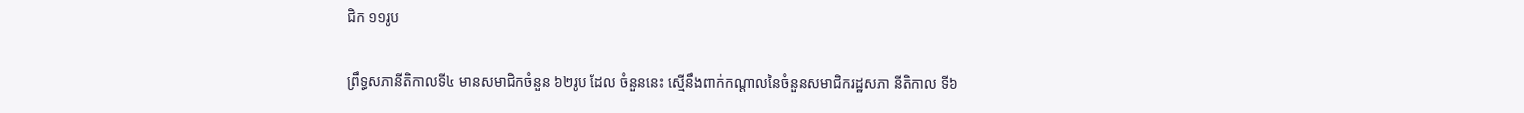ជិក ១១រូប

ព្រឹទ្ធសភានីតិកាលទី៤ មានសមាជិកចំនួន ៦២រូប ដែល ចំនួននេះ ស្មើនឹងពាក់កណ្តាលនៃចំនួនសមាជិករដ្ឋសភា នីតិកាល ទី៦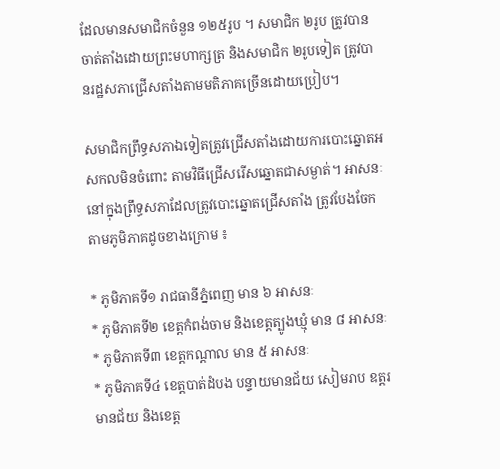ដែលមានសមាជិកចំនួន ១២៥រូប ។ សមាជិក ២រូប ត្រូវបានចាត់តាំងដោយព្រះមហាក្សត្រ និងសមាជិក ២រូបទៀត ត្រូវបានរដ្ឋសភាជ្រើសតាំងតាមមតិភាគច្រើនដោយប្រៀប។

សមាជិកព្រឹទ្ធសភាឯទៀតត្រូវជ្រើសតាំងដោយការបោះឆ្នោតអសកលមិនចំពោះ តាមវិធីជ្រើសរើសឆ្នោតជាសម្ងាត់។ អាសនៈនៅក្នុងព្រឹទ្ធសភាដែលត្រូវបោះឆ្នោតជ្រើសតាំង ត្រូវបែងចែកតាមភូមិភាគដូចខាងក្រោម ៖

* ភូមិភាគទី១ រាជធានីភ្នំពេញ មាន ៦ អាសនៈ
* ភូមិភាគទី២ ខេត្តកំពង់ចាម និងខេត្តត្បូងឃ្មុំ មាន ៨ អាសនៈ
* ភូមិភាគទី៣ ខេត្តកណ្តាល មាន ៥ អាសនៈ
* ភូមិភាគទី៤ ខេត្តបាត់ដំបង បន្ទាយមានជ័យ សៀមរាប ឧត្តរមានជ័យ និងខេត្ត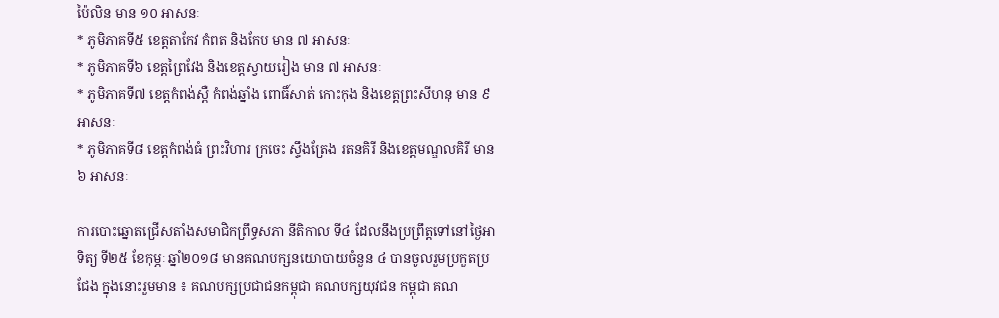ប៉ៃលិន មាន ១០ អាសនៈ
* ភូមិភាគទី៥ ខេត្តតាកែវ កំពត និងកែប មាន ៧ អាសនៈ
* ភូមិភាគទី៦ ខេត្តព្រៃវែង និងខេត្តស្វាយរៀង មាន ៧ អាសនៈ
* ភូមិភាគទី៧ ខេត្តកំពង់ស្ពឺ កំពង់ឆ្នាំង ពោធិ៍សាត់ កោះកុង និងខេត្តព្រះសីហនុ មាន ៩ អាសនៈ
* ភូមិភាគទី៨ ខេត្តកំពង់ធំ ព្រះវិហារ ក្រចេះ ស្ទឹងត្រែង រតនគិរី និងខេត្តមណ្ឌលគិរី មាន ៦ អាសនៈ

ការបោះឆ្នោតជ្រើសតាំងសមាជិកព្រឹទ្ធសភា នីតិកាល ទី៤ ដែលនឹងប្រព្រឹត្តទៅនៅថ្ងៃអាទិត្យ ទី២៥ ខែកុម្ភៈ ឆ្នាំ២០១៨ មានគណបក្សនយោបាយចំនួន ៤ បានចូលរួមប្រកួតប្រជែង ក្នុងនោះរួមមាន ៖ គណបក្សប្រជាជនកម្ពុជា គណបក្សយុវជន កម្ពុជា គណ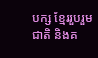បក្ស ខ្មែររួបរួមជាតិ និងគ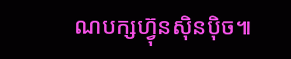ណបក្សហ៊្វុនស៊ិនប៉ិច៕